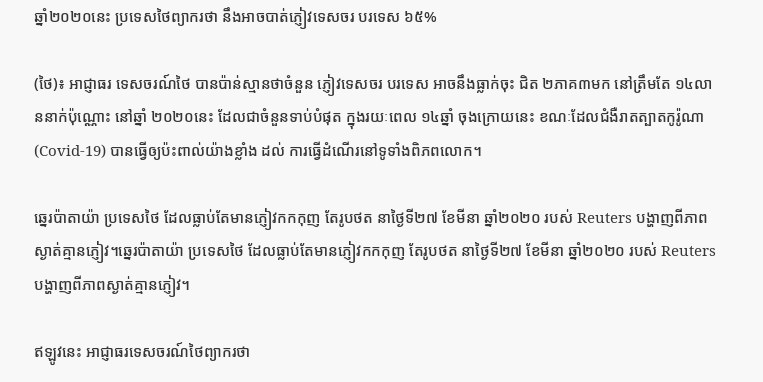ឆ្នាំ២០២០នេះ ប្រទេសថៃព្យាករថា នឹងអាចបាត់ភ្ញៀវទេសចរ បរទេស ៦៥%

(ថៃ)៖ អាជ្ញាធរ ទេសចរណ៍ថៃ បានប៉ាន់ស្មានថាចំនួន ភ្ញៀវទេសចរ បរទេស អាចនឹងធ្លាក់ចុះ ជិត ២ភាគ៣មក នៅត្រឹមតែ ១៤លាននាក់ប៉ុណ្ណោះ នៅឆ្នាំ ២០២០នេះ ដែលជាចំនួនទាប់បំផុត ក្នុងរយៈពេល ១៤ឆ្នាំ ចុងក្រោយនេះ ខណៈដែលជំងឺរាតត្បាតកូរ៉ូណា(Covid-19) បានធ្វើឲ្យប៉ះពាល់យ៉ាងខ្លាំង ដល់ ការធ្វើដំណើរនៅទូទាំងពិភពលោក។

ឆ្នេរប៉ាតាយ៉ា ប្រទេសថៃ ដែលធ្លាប់តែមានភ្ញៀវកកកុញ តែរូបថត នាថ្ងៃទី២៧ ខែមីនា ឆ្នាំ២០២០ របស់ Reuters បង្ហាញពីភាពស្ងាត់គ្មានភ្ញៀវ។ឆ្នេរប៉ាតាយ៉ា ប្រទេសថៃ ដែលធ្លាប់តែមានភ្ញៀវកកកុញ តែរូបថត នាថ្ងៃទី២៧ ខែមីនា ឆ្នាំ២០២០ របស់ Reuters បង្ហាញពីភាពស្ងាត់គ្មានភ្ញៀវ។

ឥឡូវនេះ អាជ្ញាធរទេសចរណ៍ថៃព្យាករថា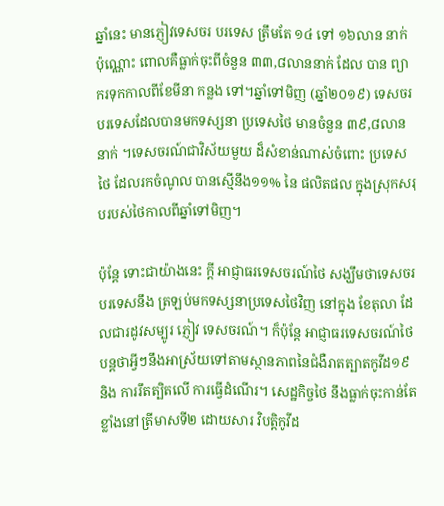ឆ្នាំនេះ មានភ្ញៀវទេសចរ បរទេស ត្រឹមតែ ១៤ ទៅ ១៦លាន នាក់ ប៉ុណ្ណោះ ពោលគឺធ្លាក់ចុះពីចំនួន ៣៣,៨លាននាក់ ដែល បាន ព្យាករទុកកាលពីខែមីនា កន្លង ទៅ។ឆ្នាំទៅមិញ (ឆ្នាំ២០១៩) ទេសចរ បរទេសដែលបានមកទស្សនា ប្រទេសថៃ មានចំនួន ៣៩,៨លាននាក់ ។ទេសចរណ៍ជាវិស័យមួយ ដ៏សំខាន់ណាស់ចំពោះ ប្រទេសថៃ ដែលរកចំណូល បានស្មើនឹង១១% នៃ ផលិតផល ក្នុងស្រុកសរុបរបស់ថៃកាលពីឆ្នាំទៅមិញ។

ប៉ុន្តែ ទោះជាយ៉ាងនេះ ក្ដី អាជ្ញាធរទេសចរណ៍ថៃ សង្ឃឹមថាទេសចរបរទេសនឹង ត្រឡប់មកទស្សនាប្រទេសថៃវិញ នៅក្នុង ខែតុលា ដែលជារដូវសម្បូរ ភ្ញៀវ ទេសចរណ៍។ ក៏ប៉ុន្តែ អាជ្ញាធរទេសចរណ៍ថៃបន្តថាអ្វីៗនឹងអាស្រ័យទៅតាមស្ថានភាពនៃជំងឺរាតត្បាតកូវីដ១៩ និង ការរឹតត្បិតលើ ការធ្វើដំណើរ។ សេដ្ឋកិច្ចថៃ នឹងធ្លាក់ចុះកាន់តែខ្លាំងនៅត្រីមាសទី២ ដោយសារ វិបត្តិកូវីដ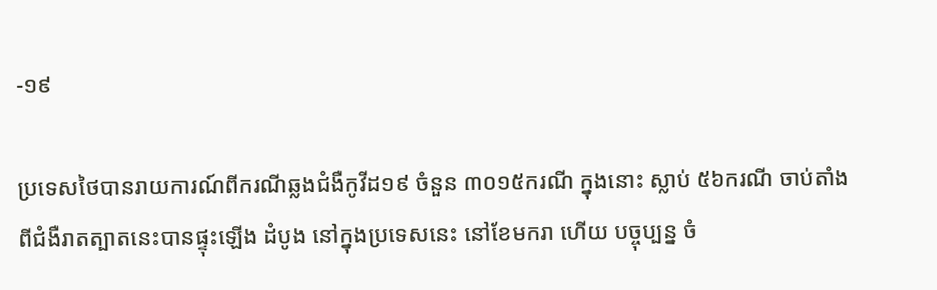-១៩

ប្រទេសថៃបានរាយការណ៍ពីករណីឆ្លងជំងឺកូវីដ១៩ ចំនួន ៣០១៥ករណី ក្នុងនោះ ស្លាប់ ៥៦ករណី ចាប់តាំងពីជំងឺរាតត្បាតនេះបានផ្ទុះឡើង ដំបូង នៅក្នុងប្រទេសនេះ នៅខែមករា ហើយ បច្ចុប្បន្ន ចំ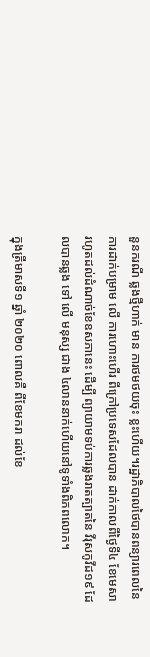នួនករណី ឆ្លងថ្មីហាក់ មាន ការថមថយចុះ ខ្លះហើយ។រដ្ឋាភិបាលថៃបានពន្យារពេលនៃការដាក់បម្រាម លើ ការហោះហើរ ពីក្រៅប្រទេសដែលបាន ដាក់កាលពីថ្ងៃទី៤ ខែមេសា រហូតដល់ដំណាច់ខែឧសភានេះ ដើម្បី ព្យាយាមទប់ការឆ្លងរាតត្បាតនៃ វីរុសកូវីដ១៩ ដែលបានឆ្លង ទៅ លើ មនុស្ស ជាង ៤លាននាក់ហើយនៅទូទាំងពិភពលោក។

ក្នុងត្រីមាសទី១ ឆ្នាំ ២០២០ ពោលគឺ ពីខែមករា ដល់ខែ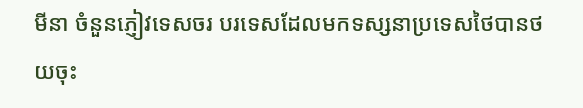មីនា ចំនួនភ្ញៀវទេសចរ បរទេសដែលមកទស្សនាប្រទេសថៃបានថយចុះ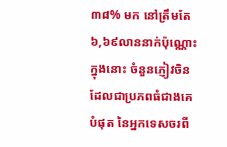៣៨% មក នៅត្រឹមតែ ៦,៦៩លាននាក់ប៉ុណ្ណោះ ក្នុងនោះ ចំនួនភ្ញៀវចិន ដែលជាប្រភពធំជាងគេបំផុត នៃអ្នកទេសចរពី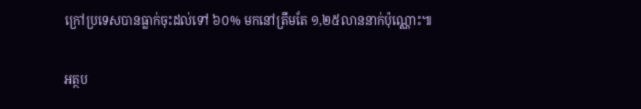ក្រៅប្រទេសបានធ្លាក់ចុះដល់ទៅ ៦០% មកនៅត្រឹមតែ ១,២៥លាននាក់ប៉ុណ្ណោះ៕

អត្ថប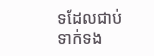ទដែលជាប់ទាក់ទង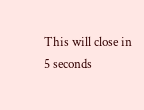This will close in 5 seconds